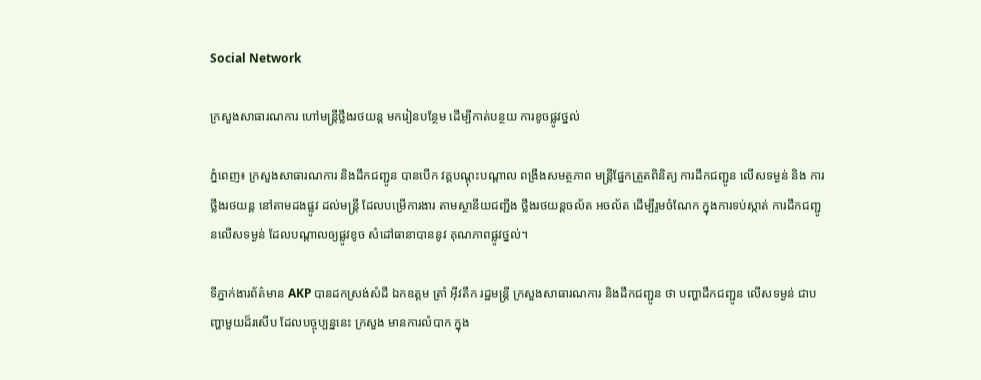Social Network

ក្រសួងសាធារណការ ហៅមន្ត្រីថ្លឹងរថយន្ត មករៀនបន្ថែម ដើម្បីកាត់បន្ថយ ការខូចផ្លូវថ្នល់

ភ្នំពេញ៖ ក្រសួងសាធារណការ និងដឹកជញ្ជូន បានបើក វគ្គបណ្ដុះបណ្ដាល ពង្រឹងសមត្ថភាព មន្ដ្រីផ្នែកត្រួតពិនិត្យ ការដឹកជញ្ជូន លើសទម្ងន់ និង ការថ្លឹងរថយន្ដ នៅតាមដងផ្លូវ ដល់មន្ត្រី ដែលបម្រើការងារ តាមស្ថានីយជញ្ជីង ថ្លឹងរថយន្តចល័ត អចល័ត ដើម្បីរូមចំណែក ក្នុងការទប់ស្កាត់ ការដឹកជញ្ជូនលើសទម្ងន់ ដែលបណ្តាលឲ្យផ្លូវខូច សំដៅធានាបាននូវ គុណភាពផ្លូវថ្នល់។

ទីភ្នាក់ងារព័ត៌មាន AKP បានដកស្រង់សំដី ឯកឧត្តម ត្រាំ អ៊ីវតឹក រដ្ឋមន្ត្រី ក្រសួងសាធារណការ និងដឹកជញ្ជូន ថា បញ្ហាដឹកជញ្ជូន លើសទម្ងន់ ជាបញ្ហាមួយដ៏រសើប ដែលបច្ចុប្បន្ននេះ ក្រសួង មានការលំបាក ក្នុង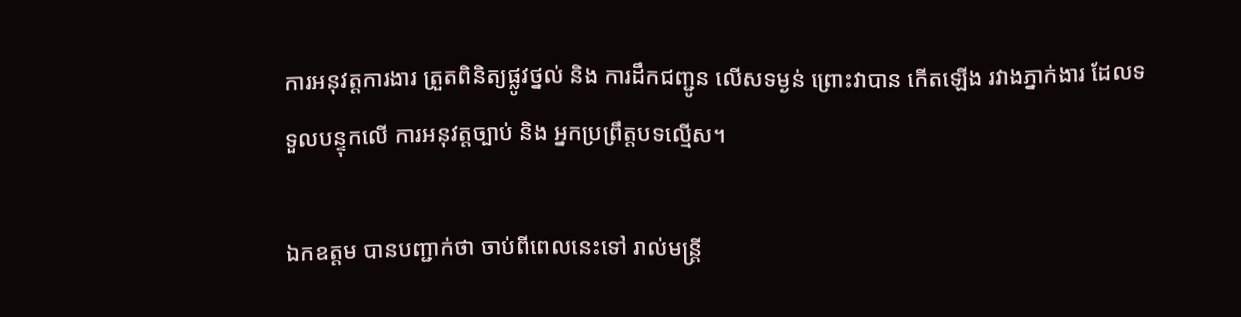ការអនុវត្តការងារ ត្រួតពិនិត្យផ្លូវថ្នល់ និង ការដឹកជញ្ជូន លើសទម្ងន់ ព្រោះវាបាន កើតឡើង រវាងភ្នាក់ងារ ដែលទទួលបន្ទុកលើ ការអនុវត្តច្បាប់ និង អ្នកប្រព្រឹត្តបទល្មើស។

ឯកឧត្តម បានបញ្ជាក់ថា ចាប់ពីពេលនេះទៅ រាល់មន្ត្រី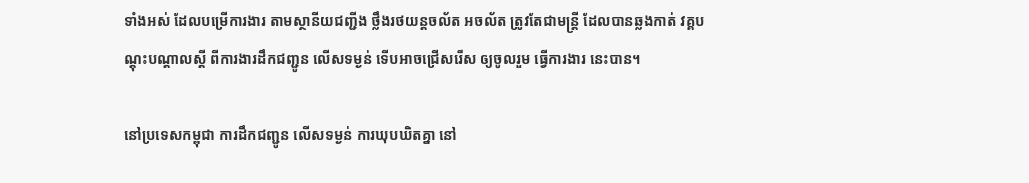ទាំងអស់ ដែលបម្រើការងារ តាមស្ថានីយជញ្ជីង ថ្លឹងរថយន្តចល័ត អចល័ត ត្រូវតែជាមន្ត្រី ដែលបានឆ្លងកាត់ វគ្គបណ្តុះបណ្តាលស្តី ពីការងារដឹកជញ្ជូន លើសទម្ងន់ ទើបអាចជ្រើសរើស ឲ្យចូលរួម ធ្វើការងារ នេះបាន។

នៅប្រទេសកម្ពុជា ការដឹកជញ្ជូន លើសទម្ងន់ ការឃុបឃិតគ្នា នៅ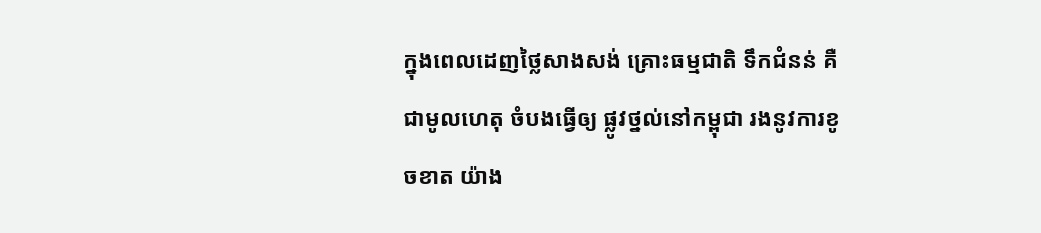ក្នុងពេលដេញថ្លៃសាងសង់ គ្រោះធម្មជាតិ ទឹកជំនន់ គឺជាមូលហេតុ ចំបងធ្វើឲ្យ ផ្លូវថ្នល់នៅកម្ពុជា រងនូវការខូចខាត យ៉ាង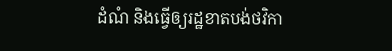ដំណំ និងធ្វើឲ្យរដ្ឋខាតបង់ថវិកា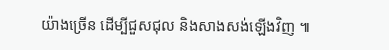យ៉ាងច្រើន ដើម្បីជួសជុល និងសាងសង់ឡើងវិញ ៕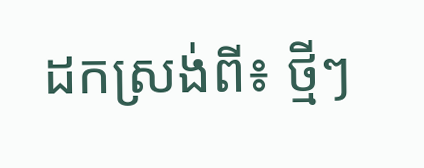ដកស្រង់ពី៖ ថ្មីៗ